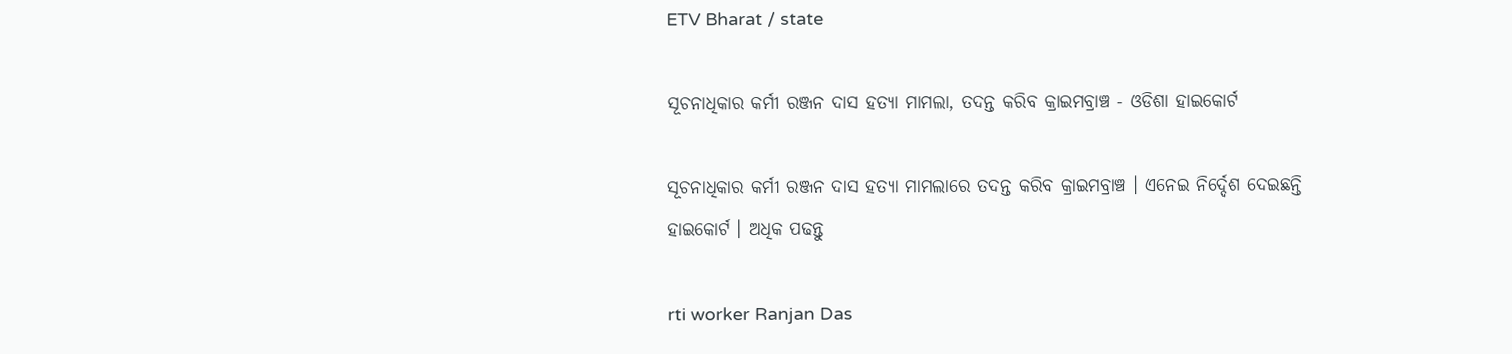ETV Bharat / state

ସୂଚନାଧିକାର କର୍ମୀ ରଞ୍ଜନ ଦାସ ହତ୍ୟା ମାମଲା, ତଦନ୍ତ କରିବ କ୍ରାଇମବ୍ରାଞ୍ଚ - ଓଡିଶା ହାଇକୋର୍ଟ

ସୂଚନାଧିକାର କର୍ମୀ ରଞ୍ଜନ ଦାସ ହତ୍ୟା ମାମଲାରେ ତଦନ୍ତ କରିବ କ୍ରାଇମବ୍ରାଞ୍ଚ । ଏନେଇ ନିର୍ଦ୍ଦେଶ ଦେଇଛନ୍ତି ହାଇକୋର୍ଟ । ଅଧିକ ପଢନ୍ତୁ

rti worker Ranjan Das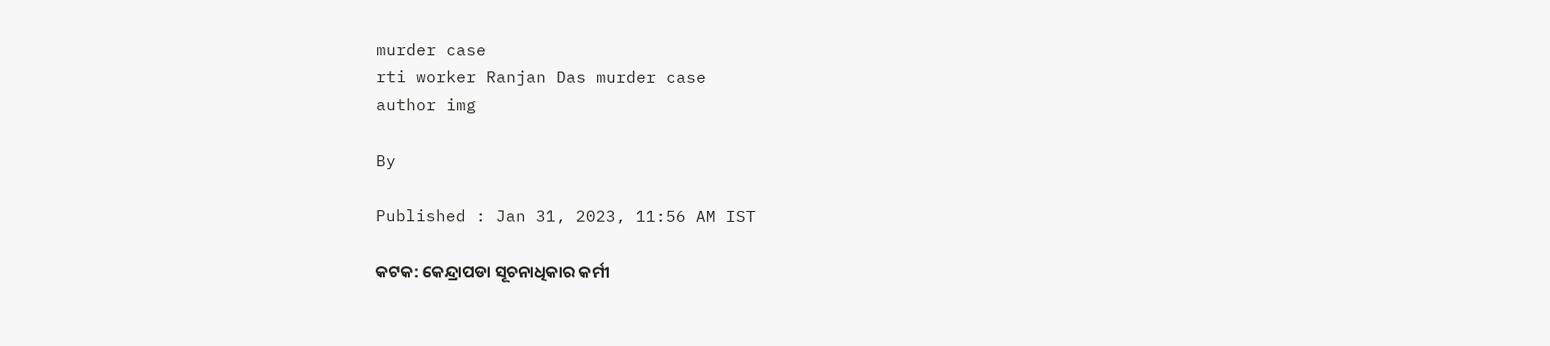murder case
rti worker Ranjan Das murder case
author img

By

Published : Jan 31, 2023, 11:56 AM IST

କଟକ: କେନ୍ଦ୍ରାପଡା ସୂଚନାଧିକାର କର୍ମୀ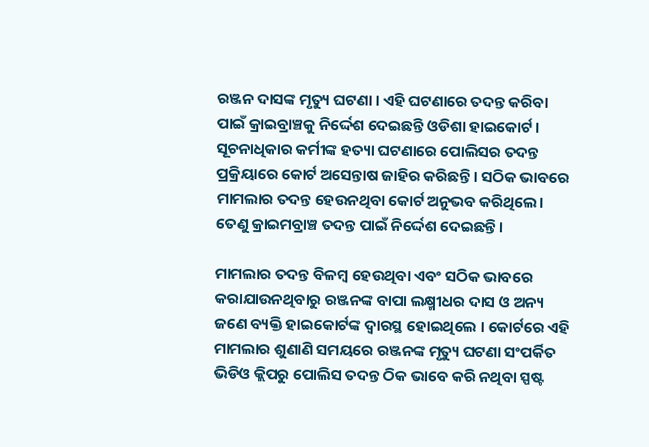ରଞ୍ଜନ ଦାସଙ୍କ ମୃତ୍ୟୁ ଘଟଣା । ଏହି ଘଟଣାରେ ତଦନ୍ତ କରିବା ପାଇଁ କ୍ରାଇବ୍ରାଞ୍ଚକୁ ନିର୍ଦ୍ଦେଶ ଦେଇଛନ୍ତି ଓଡିଶା ହାଇକୋର୍ଟ । ସୂଚନାଧିକାର କର୍ମୀଙ୍କ ହତ୍ୟା ଘଟଣାରେ ପୋଲିସର ତଦନ୍ତ ପ୍ରକ୍ରିୟାରେ କୋର୍ଟ ଅସେନ୍ତାଷ ଜାହିର କରିଛନ୍ତି । ସଠିକ ଭାବରେ ମାମଲାର ତଦନ୍ତ ହେଉନଥିବା କୋର୍ଟ ଅନୁଭବ କରିଥିଲେ। ତେଣୁ କ୍ରାଇମବ୍ରାଞ୍ଚ ତଦନ୍ତ ପାଇଁ ନିର୍ଦ୍ଦେଶ ଦେଇଛନ୍ତି।

ମାମଲାର ତଦନ୍ତ ବିଳମ୍ବ ହେଉଥିବା ଏବଂ ସଠିକ ଭାବରେ କରାଯାଉନଥିବାରୁ ରଞ୍ଜନଙ୍କ ବାପା ଲକ୍ଷ୍ମୀଧର ଦାସ ଓ ଅନ୍ୟ ଜଣେ ବ୍ୟକ୍ତି ହାଇକୋର୍ଟଙ୍କ ଦ୍ବାରସ୍ଥ ହୋଇଥିଲେ । କୋର୍ଟରେ ଏହି ମାମଲାର ଶୁଣାଣି ସମୟରେ ରଞ୍ଜନଙ୍କ ମୃତ୍ୟୁ ଘଟଣା ସଂପର୍କିତ ଭିଡିଓ କ୍ଲିପରୁ ପୋଲିସ ତଦନ୍ତ ଠିକ ଭାବେ କରି ନଥିବା ସ୍ପଷ୍ଟ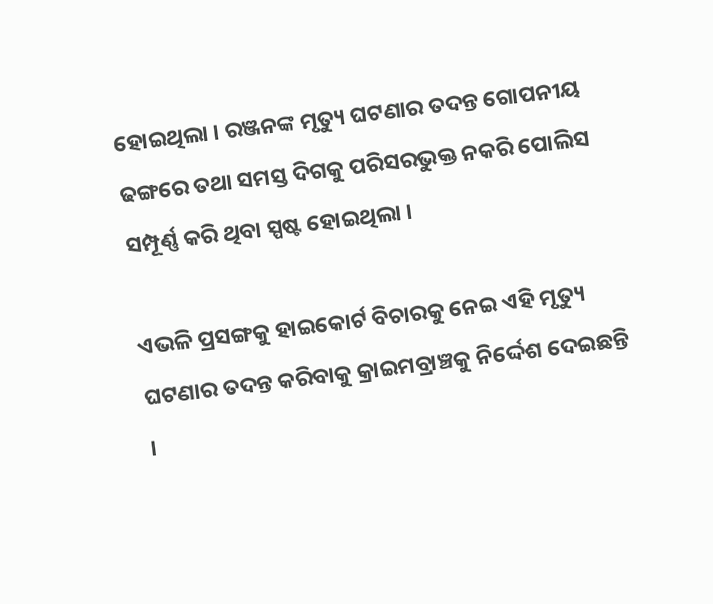ହୋଇଥିଲା । ରଞ୍ଜନଙ୍କ ମୃତ୍ୟୁ ଘଟଣାର ତଦନ୍ତ ଗୋପନୀୟ ଢଙ୍ଗରେ ତଥା ସମସ୍ତ ଦିଗକୁ ପରିସରଭୁକ୍ତ ନକରି ପୋଲିସ ସମ୍ପୂର୍ଣ୍ଣ କରି ଥିବା ସ୍ପଷ୍ଟ ହୋଇଥିଲା ।

ଏଭଳି ପ୍ରସଙ୍ଗକୁ ହାଇକୋର୍ଟ ବିଚାରକୁ ନେଇ ଏହି ମୃତ୍ୟୁ ଘଟଣାର ତଦନ୍ତ କରିବାକୁ କ୍ରାଇମବ୍ରାଞ୍ଚକୁ ନିର୍ଦ୍ଦେଶ ଦେଇଛନ୍ତି ।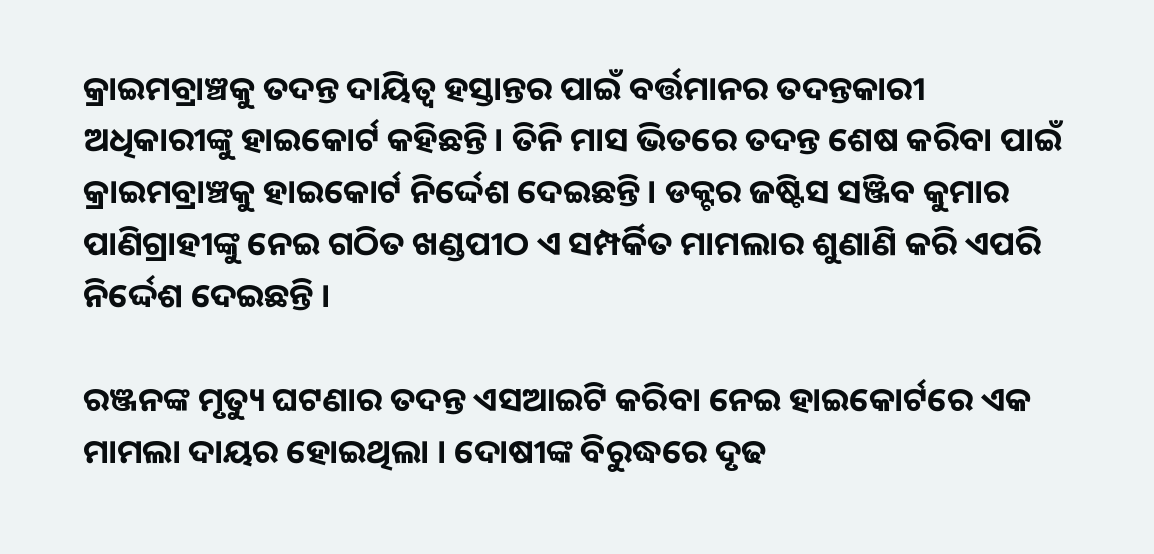କ୍ରାଇମବ୍ରାଞ୍ଚକୁ ତଦନ୍ତ ଦାୟିତ୍ବ ହସ୍ତାନ୍ତର ପାଇଁ ବର୍ତ୍ତମାନର ତଦନ୍ତକାରୀ ଅଧିକାରୀଙ୍କୁ ହାଇକୋର୍ଟ କହିଛନ୍ତି। ତିନି ମାସ ଭିତରେ ତଦନ୍ତ ଶେଷ କରିବା ପାଇଁ କ୍ରାଇମବ୍ରାଞ୍ଚକୁ ହାଇକୋର୍ଟ ନିର୍ଦ୍ଦେଶ ଦେଇଛନ୍ତି। ଡକ୍ଟର ଜଷ୍ଟିସ ସଞ୍ଜିବ କୁମାର ପାଣିଗ୍ରାହୀଙ୍କୁ ନେଇ ଗଠିତ ଖଣ୍ଡପୀଠ ଏ ସମ୍ପର୍କିତ ମାମଲାର ଶୁଣାଣି କରି ଏପରି ନିର୍ଦ୍ଦେଶ ଦେଇଛନ୍ତି ।

ରଞ୍ଜନଙ୍କ ମୃତ୍ୟୁ ଘଟଣାର ତଦନ୍ତ ଏସଆଇଟି କରିବା ନେଇ ହାଇକୋର୍ଟରେ ଏକ ମାମଲା ଦାୟର ହୋଇଥିଲା । ଦୋଷୀଙ୍କ ବିରୁଦ୍ଧରେ ଦୃଢ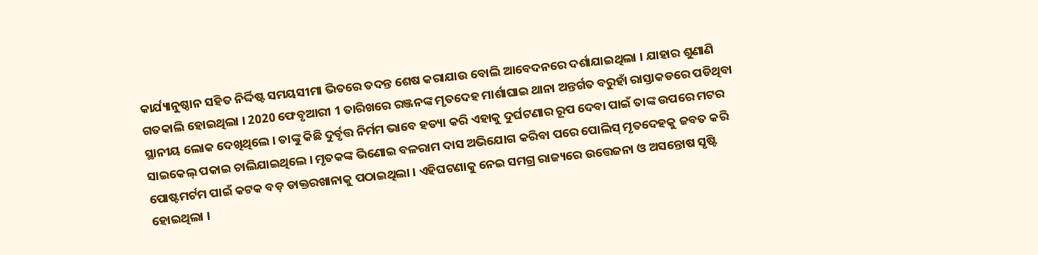କାର୍ଯ୍ୟାନୁଷ୍ଠାନ ସହିତ ନିର୍ଦ୍ଦିଷ୍ଟ ସମୟସୀମା ଭିତରେ ତଦନ୍ତ ଶେଷ କରାଯାଉ ବୋଲି ଆବେଦନରେ ଦର୍ଶାଯାଇଥିଲା । ଯାହାର ଶୁଣାଣି ଗତକାଲି ହୋଇଥିଲା । 2020 ଫେବୃଆରୀ 1 ତାରିଖରେ ରଞ୍ଜନଙ୍କ ମୃତଦେହ ମାର୍ଶାଘାଇ ଥାନା ଅନ୍ତର୍ଗତ ବରୁହାଁ ରାସ୍ତାକଡରେ ପଡିଥିବା ସ୍ଥାନୀୟ ଲୋକ ଦେଖିଥିଲେ । ତାଙ୍କୁ କିଛି ଦୁର୍ବୃତ୍ତ ନିର୍ମମ ଭାବେ ହତ୍ୟା କରି ଏହାକୁ ଦୁର୍ଘଟଣାର ରୂପ ଦେବା ପାଇଁ ତାଙ୍କ ଉପରେ ମଟର ସାଇକେଲ୍ ପକାଇ ଚାଲିଯାଇଥିଲେ । ମୃତକଙ୍କ ଭିଣୋଇ ବଳରାମ ଦାସ ଅଭିଯୋଗ କରିବା ପରେ ପୋଲିସ୍ ମୃତଦେହକୁ ଜବତ କରି ପୋଷ୍ଟମର୍ଟମ ପାଇଁ କଟକ ବଡ଼ ଡାକ୍ତରଖାନାକୁ ପଠାଇଥିଲା । ଏହିଘଟଣାକୁ ନେଇ ସମଗ୍ର ରାଜ୍ୟରେ ଉତ୍ତେଜନା ଓ ଅସନ୍ତୋଷ ସୃଷ୍ଟି ହୋଇଥିଲା ।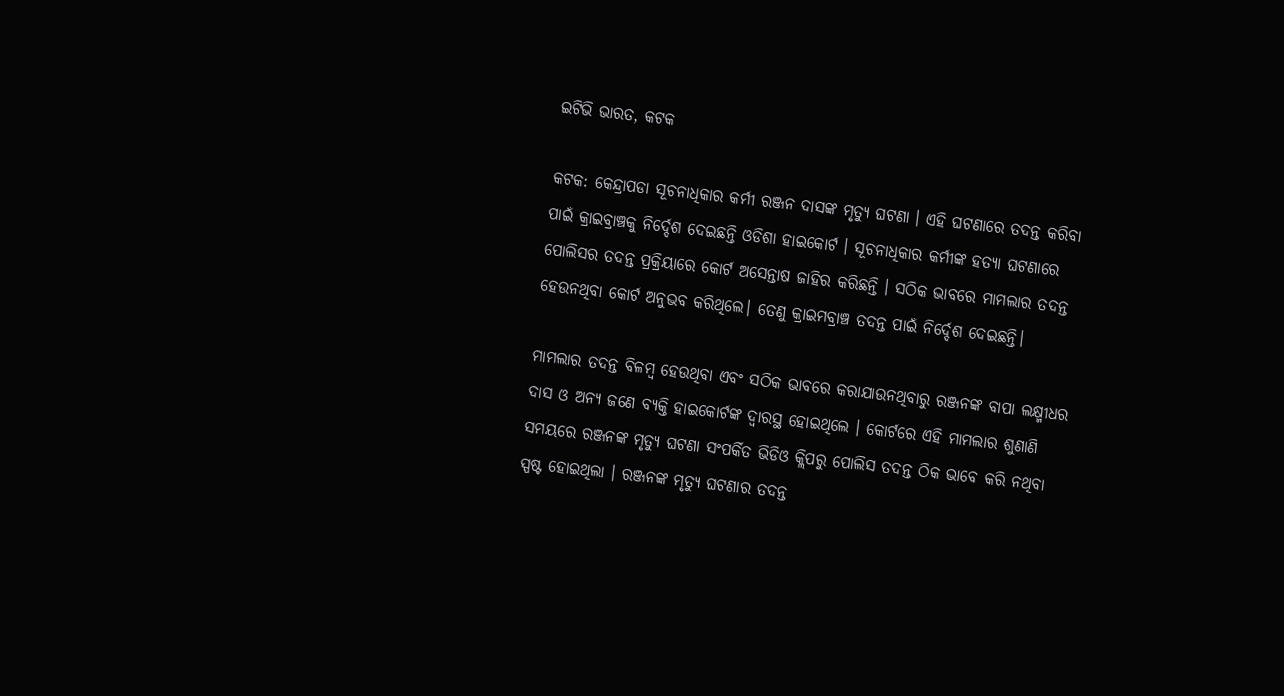ଇଟିଭି ଭାରତ, କଟକ

କଟକ: କେନ୍ଦ୍ରାପଡା ସୂଚନାଧିକାର କର୍ମୀ ରଞ୍ଜନ ଦାସଙ୍କ ମୃତ୍ୟୁ ଘଟଣା । ଏହି ଘଟଣାରେ ତଦନ୍ତ କରିବା ପାଇଁ କ୍ରାଇବ୍ରାଞ୍ଚକୁ ନିର୍ଦ୍ଦେଶ ଦେଇଛନ୍ତି ଓଡିଶା ହାଇକୋର୍ଟ । ସୂଚନାଧିକାର କର୍ମୀଙ୍କ ହତ୍ୟା ଘଟଣାରେ ପୋଲିସର ତଦନ୍ତ ପ୍ରକ୍ରିୟାରେ କୋର୍ଟ ଅସେନ୍ତାଷ ଜାହିର କରିଛନ୍ତି । ସଠିକ ଭାବରେ ମାମଲାର ତଦନ୍ତ ହେଉନଥିବା କୋର୍ଟ ଅନୁଭବ କରିଥିଲେ। ତେଣୁ କ୍ରାଇମବ୍ରାଞ୍ଚ ତଦନ୍ତ ପାଇଁ ନିର୍ଦ୍ଦେଶ ଦେଇଛନ୍ତି।

ମାମଲାର ତଦନ୍ତ ବିଳମ୍ବ ହେଉଥିବା ଏବଂ ସଠିକ ଭାବରେ କରାଯାଉନଥିବାରୁ ରଞ୍ଜନଙ୍କ ବାପା ଲକ୍ଷ୍ମୀଧର ଦାସ ଓ ଅନ୍ୟ ଜଣେ ବ୍ୟକ୍ତି ହାଇକୋର୍ଟଙ୍କ ଦ୍ବାରସ୍ଥ ହୋଇଥିଲେ । କୋର୍ଟରେ ଏହି ମାମଲାର ଶୁଣାଣି ସମୟରେ ରଞ୍ଜନଙ୍କ ମୃତ୍ୟୁ ଘଟଣା ସଂପର୍କିତ ଭିଡିଓ କ୍ଲିପରୁ ପୋଲିସ ତଦନ୍ତ ଠିକ ଭାବେ କରି ନଥିବା ସ୍ପଷ୍ଟ ହୋଇଥିଲା । ରଞ୍ଜନଙ୍କ ମୃତ୍ୟୁ ଘଟଣାର ତଦନ୍ତ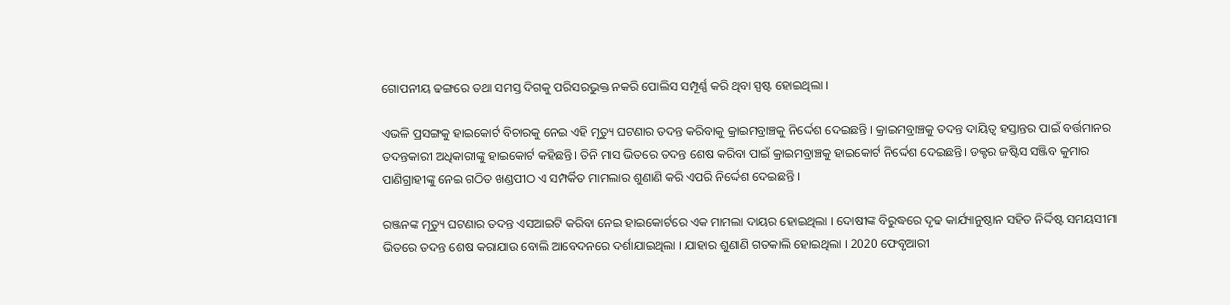ଗୋପନୀୟ ଢଙ୍ଗରେ ତଥା ସମସ୍ତ ଦିଗକୁ ପରିସରଭୁକ୍ତ ନକରି ପୋଲିସ ସମ୍ପୂର୍ଣ୍ଣ କରି ଥିବା ସ୍ପଷ୍ଟ ହୋଇଥିଲା ।

ଏଭଳି ପ୍ରସଙ୍ଗକୁ ହାଇକୋର୍ଟ ବିଚାରକୁ ନେଇ ଏହି ମୃତ୍ୟୁ ଘଟଣାର ତଦନ୍ତ କରିବାକୁ କ୍ରାଇମବ୍ରାଞ୍ଚକୁ ନିର୍ଦ୍ଦେଶ ଦେଇଛନ୍ତି । କ୍ରାଇମବ୍ରାଞ୍ଚକୁ ତଦନ୍ତ ଦାୟିତ୍ବ ହସ୍ତାନ୍ତର ପାଇଁ ବର୍ତ୍ତମାନର ତଦନ୍ତକାରୀ ଅଧିକାରୀଙ୍କୁ ହାଇକୋର୍ଟ କହିଛନ୍ତି। ତିନି ମାସ ଭିତରେ ତଦନ୍ତ ଶେଷ କରିବା ପାଇଁ କ୍ରାଇମବ୍ରାଞ୍ଚକୁ ହାଇକୋର୍ଟ ନିର୍ଦ୍ଦେଶ ଦେଇଛନ୍ତି। ଡକ୍ଟର ଜଷ୍ଟିସ ସଞ୍ଜିବ କୁମାର ପାଣିଗ୍ରାହୀଙ୍କୁ ନେଇ ଗଠିତ ଖଣ୍ଡପୀଠ ଏ ସମ୍ପର୍କିତ ମାମଲାର ଶୁଣାଣି କରି ଏପରି ନିର୍ଦ୍ଦେଶ ଦେଇଛନ୍ତି ।

ରଞ୍ଜନଙ୍କ ମୃତ୍ୟୁ ଘଟଣାର ତଦନ୍ତ ଏସଆଇଟି କରିବା ନେଇ ହାଇକୋର୍ଟରେ ଏକ ମାମଲା ଦାୟର ହୋଇଥିଲା । ଦୋଷୀଙ୍କ ବିରୁଦ୍ଧରେ ଦୃଢ କାର୍ଯ୍ୟାନୁଷ୍ଠାନ ସହିତ ନିର୍ଦ୍ଦିଷ୍ଟ ସମୟସୀମା ଭିତରେ ତଦନ୍ତ ଶେଷ କରାଯାଉ ବୋଲି ଆବେଦନରେ ଦର୍ଶାଯାଇଥିଲା । ଯାହାର ଶୁଣାଣି ଗତକାଲି ହୋଇଥିଲା । 2020 ଫେବୃଆରୀ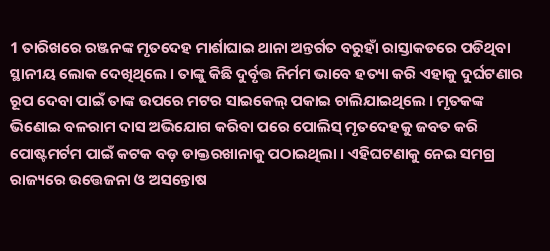1 ତାରିଖରେ ରଞ୍ଜନଙ୍କ ମୃତଦେହ ମାର୍ଶାଘାଇ ଥାନା ଅନ୍ତର୍ଗତ ବରୁହାଁ ରାସ୍ତାକଡରେ ପଡିଥିବା ସ୍ଥାନୀୟ ଲୋକ ଦେଖିଥିଲେ । ତାଙ୍କୁ କିଛି ଦୁର୍ବୃତ୍ତ ନିର୍ମମ ଭାବେ ହତ୍ୟା କରି ଏହାକୁ ଦୁର୍ଘଟଣାର ରୂପ ଦେବା ପାଇଁ ତାଙ୍କ ଉପରେ ମଟର ସାଇକେଲ୍ ପକାଇ ଚାଲିଯାଇଥିଲେ । ମୃତକଙ୍କ ଭିଣୋଇ ବଳରାମ ଦାସ ଅଭିଯୋଗ କରିବା ପରେ ପୋଲିସ୍ ମୃତଦେହକୁ ଜବତ କରି ପୋଷ୍ଟମର୍ଟମ ପାଇଁ କଟକ ବଡ଼ ଡାକ୍ତରଖାନାକୁ ପଠାଇଥିଲା । ଏହିଘଟଣାକୁ ନେଇ ସମଗ୍ର ରାଜ୍ୟରେ ଉତ୍ତେଜନା ଓ ଅସନ୍ତୋଷ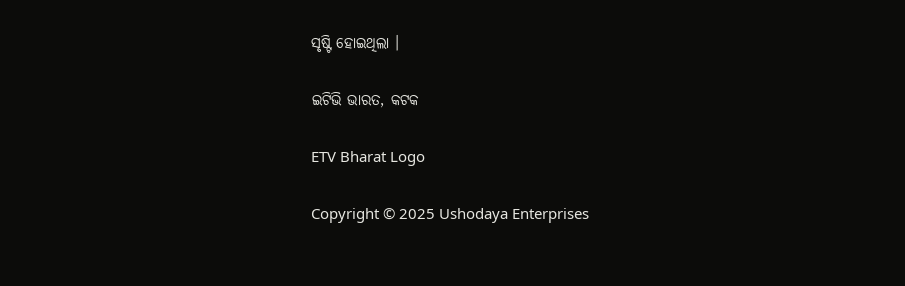ସୃଷ୍ଟି ହୋଇଥିଲା ।

ଇଟିଭି ଭାରତ, କଟକ

ETV Bharat Logo

Copyright © 2025 Ushodaya Enterprises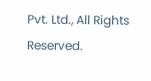Pvt. Ltd., All Rights Reserved.